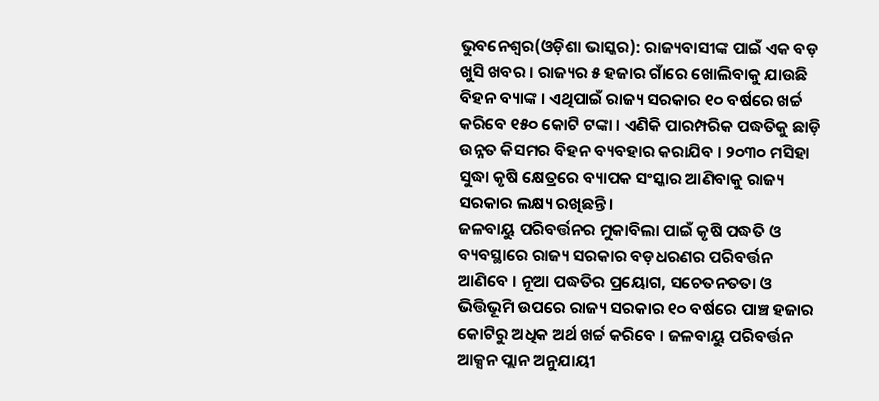ଭୁବନେଶ୍ୱର(ଓଡ଼ିଶା ଭାସ୍କର): ରାଜ୍ୟବାସୀଙ୍କ ପାଇଁ ଏକ ବଡ଼ ଖୁସି ଖବର । ରାଜ୍ୟର ୫ ହଜାର ଗାଁରେ ଖୋଲିବାକୁ ଯାଉଛି ବିହନ ବ୍ୟାଙ୍କ । ଏଥିପାଇଁ ରାଜ୍ୟ ସରକାର ୧୦ ବର୍ଷରେ ଖର୍ଚ୍ଚ କରିବେ ୧୫୦ କୋଟି ଟଙ୍କା । ଏଣିକି ପାରମ୍ପରିକ ପଦ୍ଧତିକୁ ଛାଡ଼ି ଉନ୍ନତ କିସମର ବିହନ ବ୍ୟବହାର କରାଯିବ । ୨୦୩୦ ମସିହା ସୁଦ୍ଧା କୃଷି କ୍ଷେତ୍ରରେ ବ୍ୟାପକ ସଂସ୍କାର ଆଣିବାକୁ ରାଜ୍ୟ ସରକାର ଲକ୍ଷ୍ୟ ରଖିଛନ୍ତି ।
ଜଳବାୟୁ ପରିବର୍ତ୍ତନର ମୁକାବିଲା ପାଇଁ କୃଷି ପଦ୍ଧତି ଓ ବ୍ୟବସ୍ଥାରେ ରାଜ୍ୟ ସରକାର ବଡ଼ଧରଣର ପରିବର୍ତ୍ତନ ଆଣିବେ । ନୂଆ ପଦ୍ଧତିର ପ୍ରୟୋଗ, ସଚେତନତତା ଓ ଭିତ୍ତିଭୂମି ଉପରେ ରାଜ୍ୟ ସରକାର ୧୦ ବର୍ଷରେ ପାଞ୍ଚ ହଜାର କୋଟିରୁ ଅଧିକ ଅର୍ଥ ଖର୍ଚ୍ଚ କରିବେ । ଜଳବାୟୁ ପରିବର୍ତ୍ତନ ଆକ୍ସନ ପ୍ଲାନ ଅନୁଯାୟୀ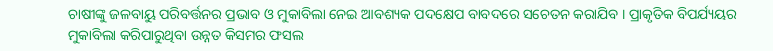ଚାଷୀଙ୍କୁ ଜଳବାୟୁ ପରିବର୍ତ୍ତନର ପ୍ରଭାବ ଓ ମୁକାବିଲା ନେଇ ଆବଶ୍ୟକ ପଦକ୍ଷେପ ବାବଦରେ ସଚେତନ କରାଯିବ । ପ୍ରାକୃତିକ ବିପର୍ଯ୍ୟୟର ମୁକାବିଲା କରିପାରୁଥିବା ଉନ୍ନତ କିସମର ଫସଲ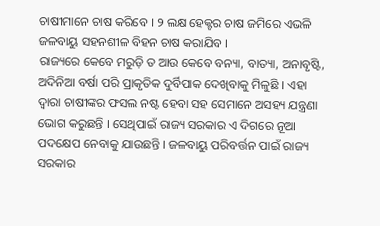ଚାଷୀମାନେ ଚାଷ କରିବେ । ୨ ଲକ୍ଷ ହେକ୍ଟର ଚାଷ ଜମିରେ ଏଭଳି ଜଳବାୟୁ ସହନଶୀଳ ବିହନ ଚାଷ କରାଯିବ ।
ରାଜ୍ୟରେ କେବେ ମରୁଡ଼ି ତ ଆଉ କେବେ ବନ୍ୟା, ବାତ୍ୟା, ଅନାବୃଷ୍ଟି, ଅଦିନିଆ ବର୍ଷା ପରି ପ୍ରାକୃତିକ ଦୁର୍ବିପାକ ଦେଖିବାକୁ ମିଳୁଛି । ଏହା ଦ୍ୱାରା ଚାଷୀଙ୍କର ଫସଲ ନଷ୍ଟ ହେବା ସହ ସେମାନେ ଅସହ୍ୟ ଯନ୍ତ୍ରଣା ଭୋଗ କରୁଛନ୍ତି । ସେଥିପାଇଁ ରାଜ୍ୟ ସରକାର ଏ ଦିଗରେ ନୂଆ ପଦକ୍ଷେପ ନେବାକୁ ଯାଉଛନ୍ତି । ଜଳବାୟୁ ପରିବର୍ତ୍ତନ ପାଇଁ ରାଜ୍ୟ ସରକାର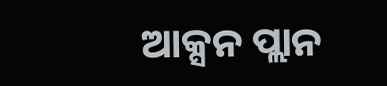ଆକ୍ସନ ପ୍ଲାନ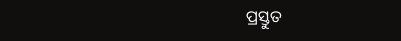ପ୍ରସ୍ତୁତ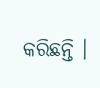କରିଛନ୍ତି ।